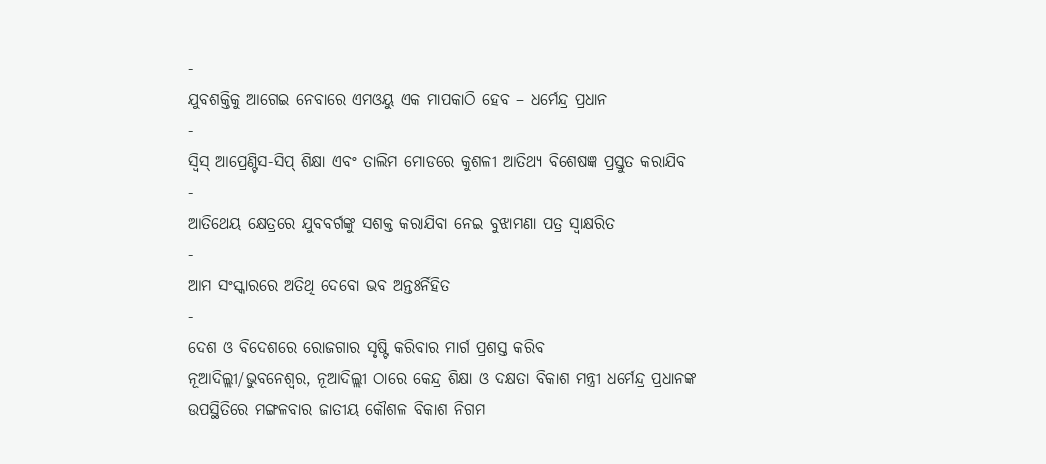-
ଯୁବଶକ୍ତିକୁ ଆଗେଇ ନେବାରେ ଏମଓୟୁ ଏକ ମାପକାଠି ହେବ – ଧର୍ମେନ୍ଦ୍ର ପ୍ରଧାନ
-
ସ୍ୱିସ୍ ଆପ୍ରେଣ୍ଟିସ-ସିପ୍ ଶିକ୍ଷା ଏବଂ ତାଲିମ ମୋଡରେ କୁଶଳୀ ଆତିଥ୍ୟ ବିଶେଷଜ୍ଞ ପ୍ରସ୍ତୁତ କରାଯିବ
-
ଆତିଥେୟ କ୍ଷେତ୍ରରେ ଯୁବବର୍ଗଙ୍କୁ ସଶକ୍ତ କରାଯିବା ନେଇ ବୁଝାମଣା ପତ୍ର ସ୍ୱାକ୍ଷରିତ
-
ଆମ ସଂସ୍କାରରେ ଅତିଥି ଦେବୋ ଭବ ଅନ୍ତଃର୍ନିହିତ
-
ଦେଶ ଓ ବିଦେଶରେ ରୋଜଗାର ସୃଷ୍ଟି କରିବାର ମାର୍ଗ ପ୍ରଶସ୍ତ କରିବ
ନୂଆଦିଲ୍ଲୀ/ଭୁବନେଶ୍ୱର, ନୂଆଦିଲ୍ଲୀ ଠାରେ କେନ୍ଦ୍ର ଶିକ୍ଷା ଓ ଦକ୍ଷତା ବିକାଶ ମନ୍ତ୍ରୀ ଧର୍ମେନ୍ଦ୍ର ପ୍ରଧାନଙ୍କ ଉପସ୍ଥିତିରେ ମଙ୍ଗଳବାର ଜାତୀୟ କୌଶଳ ବିକାଶ ନିଗମ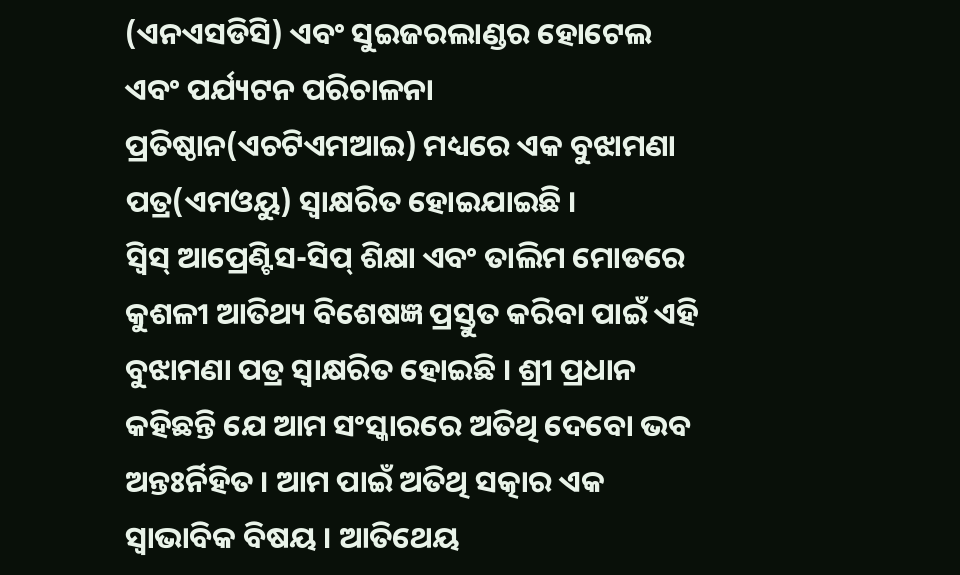(ଏନଏସଡିସି) ଏବଂ ସୁଇଜରଲାଣ୍ଡର ହୋଟେଲ ଏବଂ ପର୍ଯ୍ୟଟନ ପରିଚାଳନା ପ୍ରତିଷ୍ଠାନ(ଏଚଟିଏମଆଇ) ମଧ୍ୟରେ ଏକ ବୁଝାମଣା ପତ୍ର(ଏମଓୟୁ) ସ୍ୱାକ୍ଷରିତ ହୋଇଯାଇଛି ।
ସ୍ୱିସ୍ ଆପ୍ରେଣ୍ଟିସ-ସିପ୍ ଶିକ୍ଷା ଏବଂ ତାଲିମ ମୋଡରେ କୁଶଳୀ ଆତିଥ୍ୟ ବିଶେଷଜ୍ଞ ପ୍ରସ୍ତୁତ କରିବା ପାଇଁ ଏହି ବୁଝାମଣା ପତ୍ର ସ୍ୱାକ୍ଷରିତ ହୋଇଛି । ଶ୍ରୀ ପ୍ରଧାନ କହିଛନ୍ତି ଯେ ଆମ ସଂସ୍କାରରେ ଅତିଥି ଦେବୋ ଭବ ଅନ୍ତଃର୍ନିହିତ । ଆମ ପାଇଁ ଅତିଥି ସତ୍କାର ଏକ ସ୍ୱାଭାବିକ ବିଷୟ । ଆତିଥେୟ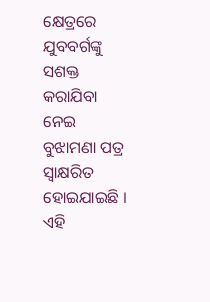କ୍ଷେତ୍ରରେ ଯୁବବର୍ଗଙ୍କୁ ସଶକ୍ତ କରାଯିବା ନେଇ ବୁଝାମଣା ପତ୍ର ସ୍ୱାକ୍ଷରିତ ହୋଇଯାଇଛି । ଏହି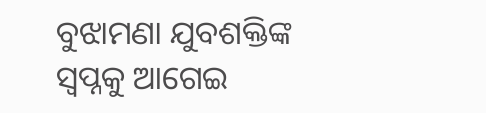ବୁଝାମଣା ଯୁବଶକ୍ତିଙ୍କ ସ୍ୱପ୍ନକୁ ଆଗେଇ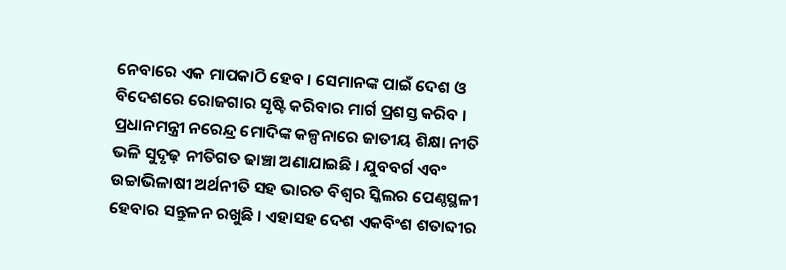ନେବାରେ ଏକ ମାପକାଠି ହେବ । ସେମାନଙ୍କ ପାଇଁ ଦେଶ ଓ ବିଦେଶରେ ରୋଜଗାର ସୃଷ୍ଟି କରିବାର ମାର୍ଗ ପ୍ରଶସ୍ତ କରିବ ।
ପ୍ରଧାନମନ୍ତ୍ରୀ ନରେନ୍ଦ୍ର ମୋଦିଙ୍କ କଳ୍ପନାରେ ଜାତୀୟ ଶିକ୍ଷା ନୀତି ଭଳି ସୁଦୃଢ଼ ନୀତିଗତ ଢାଞ୍ଚା ଅଣାଯାଇଛି । ଯୁବବର୍ଗ ଏବଂ ଉଚ୍ଚାଭିଳାଷୀ ଅର୍ଥନୀତି ସହ ଭାରତ ବିଶ୍ୱର ସ୍କିଲର ପେଣ୍ଠସ୍ଥଳୀ ହେବାର ସନ୍ତୁଳନ ରଖୁଛି । ଏହାସହ ଦେଶ ଏକବିଂଶ ଶତାବ୍ଦୀର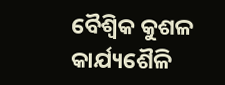ବୈଶ୍ୱିକ କୁଶଳ କାର୍ଯ୍ୟଶୈଳି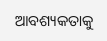ଆବଶ୍ୟକତାକୁ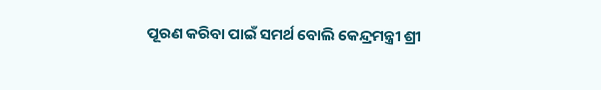ପୂରଣ କରିବା ପାଇଁ ସମର୍ଥ ବୋଲି କେନ୍ଦ୍ରମନ୍ତ୍ରୀ ଶ୍ରୀ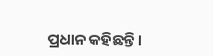ପ୍ରଧାନ କହିଛନ୍ତି।